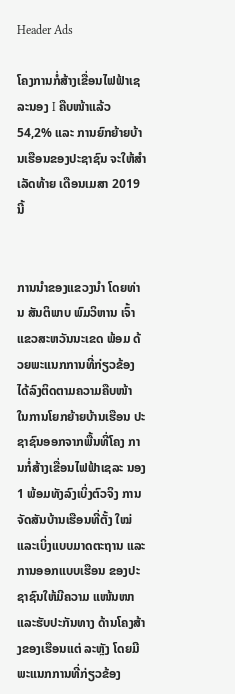Header Ads

ໂຄງການກໍ່ສ້າງເຂື່ອນໄຟຟ້າເຊລະນອງ I ຄືບໜ້າແລ້ວ 54,2% ແລະ ການຍົກຍ້າຍບ້ານເຮືອນຂອງປະຊາຊົນ ຈະໃຫ້ສຳເລັດທ້າຍ ເດືອນເມສາ 2019 ນີ້


ການນຳຂອງແຂວງນຳ ໂດຍທ່ານ ສັນຕິພາບ ພົມວິຫານ ເຈົ້າແຂວສະຫວັນນະເຂດ ພ້ອມ ດ້ວຍພະແນກການທີ່ກ່ຽວຂ້ອງ ໄດ້ລົງຕິດຕາມຄວາມຄືບໜ້າ ໃນການໂຍກຍ້າຍບ້ານເຮືອນ ປະຊາຊົນອອກຈາກພື້ນທີ່ໂຄງ ການກໍ່ສ້າງເຂື່ອນໄຟຟ້າເຊລະ ນອງ 1 ພ້ອມທັງລົງເບິ່ງຕົວຈິງ ການຈັດສັນບ້ານເຮືອນທີ່ຕັ້ງ ໃໝ່ ແລະເບິ່ງແບບມາດຕະຖານ ແລະການອອກແບບເຮືອນ ຂອງປະຊາຊົນໃຫ້ມີຄວາມ ແໜ້ນໜາ ແລະຮັບປະກັນທາງ ດ້ານໂຄງສ້າງຂອງເຮືອນແຕ່ ລະຫຼັງ ໂດຍມີພະແນກການທີ່ກ່ຽວຂ້ອງ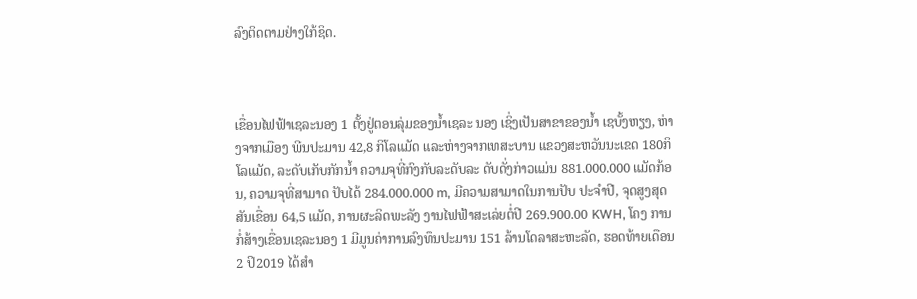ລົງຕິດຕາມຢ່າງໃກ້ຊິດ.



ເຂື່ອນໄຟຟ້າເຊລະນອງ 1 ຕັ້ງຢູ່ຕອນລຸ່ມຂອງນ້ຳເຊລະ ນອງ ເຊິ່ງເປັນສາຂາຂອງນ້ຳ ເຊບັ້ງຫຽງ, ຫ່າງຈາກເມືອງ ພີນປະມານ 42,8 ກິໂລແມັດ ແລະຫ່າງຈາກເທສະບານ ແຂວງສະຫວັນນະເຂດ 180ກິ ໂລແມັດ, ລະດັບເກັບກັກນ້ຳ ຄວາມຈຸທີ່ກົງກັບລະດັບລະ ດັບດັ່ງກ່າວແມ່ນ 881.000.000 ແມັດກ້ອນ, ຄວາມຈຸທີ່ສາມາດ ປັບໄດ້ 284.000.000 m, ມີຄວາມສາມາດໃນການປັບ ປະຈຳປີ, ຈຸດສູງສຸດສັນເຂື່ອນ 64,5 ແມັດ, ການຜະລິດພະລັງ ງານໄຟຟ້າສະເລ່ຍຕໍ່ປີ 269.900.00 KWH, ໂຄງ ການກໍ່ສ້າງເຂື່ອນເຊລະນອງ 1 ມີມູນຄ່າການລົງທຶນປະມານ 151 ລ້ານໂດລາສະຫະລັດ, ຮອດທ້າຍເດືອນ 2 ປິ2019 ໄດ້ສຳ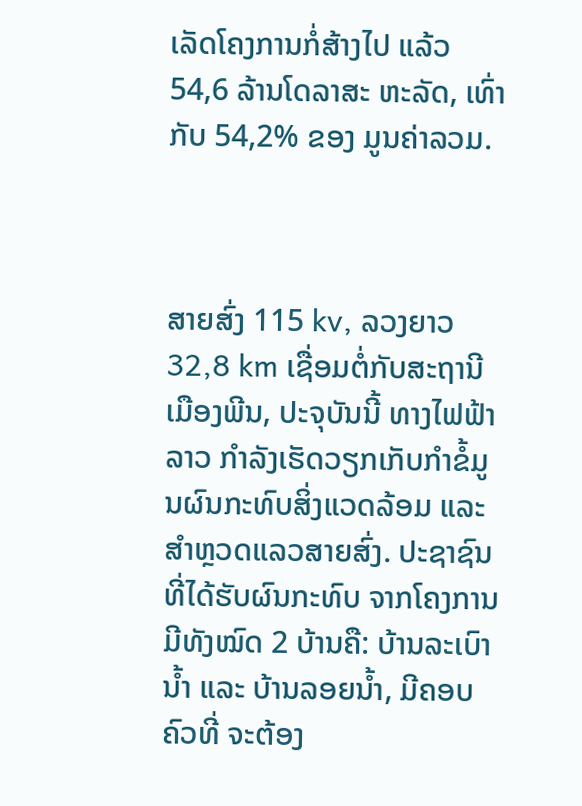ເລັດໂຄງການກໍ່ສ້າງໄປ ແລ້ວ 54,6 ລ້ານໂດລາສະ ຫະລັດ, ເທົ່າກັບ 54,2% ຂອງ ມູນຄ່າລວມ.



ສາຍສົ່ງ 115 kv, ລວງຍາວ 32,8 km ເຊື່ອມຕໍ່ກັບສະຖານີເມືອງພີນ, ປະຈຸບັນນີ້ ທາງໄຟຟ້າລາວ ກຳລັງເຮັດວຽກເກັບກຳຂໍ້ມູນຜົນກະທົບສິ່ງແວດລ້ອມ ແລະສຳຫຼວດແລວສາຍສົ່ງ. ປະຊາຊົນທີ່ໄດ້ຮັບຜົນກະທົບ ຈາກໂຄງການມີທັງໝົດ 2 ບ້ານຄື: ບ້ານລະເບົານ້ຳ ແລະ ບ້ານລອຍນ້ຳ, ມີຄອບຄົວທີ່ ຈະຕ້ອງ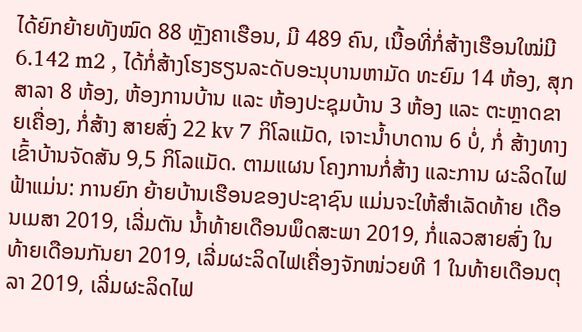ໄດ້ຍົກຍ້າຍທັງໝົດ 88 ຫຼັງຄາເຮືອນ, ມີ 489 ຄົນ, ເນື້ອທີ່ກໍ່ສ້າງເຮືອນໃໝ່ມີ 6.142 m2 , ໄດ້ກໍ່ສ້າງໂຮງຮຽນລະດັບອະນຸບານຫາມັດ ທະຍົມ 14 ຫ້ອງ, ສຸກສາລາ 8 ຫ້ອງ, ຫ້ອງການບ້ານ ແລະ ຫ້ອງປະຊຸມບ້ານ 3 ຫ້ອງ ແລະ ຕະຫຼາດຂາຍເຄື່ອງ, ກໍ່ສ້າງ ສາຍສົ່ງ 22 kv 7 ກິໂລແມັດ, ເຈາະນ້ຳບາດານ 6 ບໍ່, ກໍ່ ສ້າງທາງເຂົ້າບ້ານຈັດສັນ 9,5 ກິໂລແມັດ. ຕາມແຜນ ໂຄງການກໍ່ສ້າງ ແລະການ ຜະລິດໄຟຟ້າແມ່ນ: ການຍົກ ຍ້າຍບ້ານເຮືອນຂອງປະຊາຊົນ ແມ່ນຈະໃຫ້ສຳເລັດທ້າຍ ເດືອນເມສາ 2019, ເລີ່ມຕັນ ນ້ຳທ້າຍເດືອນພຶດສະພາ 2019, ກໍ່ແລວສາຍສົ່ງ ໃນ ທ້າຍເດືອນກັນຍາ 2019, ເລີ່ມຜະລິດໄຟເຄື່ອງຈັກໜ່ວຍທີ 1 ໃນທ້າຍເດືອນຕຸລາ 2019, ເລີ່ມຜະລິດໄຟ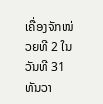ເຄື່ອງຈັກໜ່ວຍທີ 2 ໃນວັນທີ 31 ທັນວາ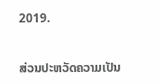2019.


ສ່ວນປະຫວັດຄວາມເປັນ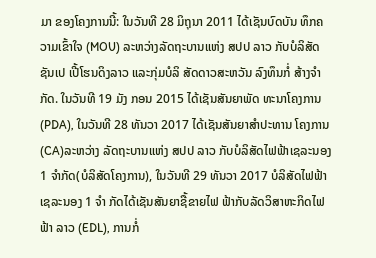ມາ ຂອງໂຄງການນີ້: ໃນວັນທີ 28 ມິຖຸນາ 2011 ໄດ້ເຊັນບົດບັນ ທຶກຄວາມເຂົ້າໃຈ (MOU) ລະຫວ່າງລັດຖະບານແຫ່ງ ສປປ ລາວ ກັບບໍລິສັດຊັນເປ ເປີ້ໂຮນດິງລາວ ແລະກຸ່ມບໍລິ ສັດດາວສະຫວັນ ລົງທຶນກໍ່ ສ້າງຈຳກັດ. ໃນວັນທີ 19 ມັງ ກອນ 2015 ໄດ້ເຊັນສັນຍາພັດ ທະນາໂຄງການ (PDA), ໃນວັນທີ 28 ທັນວາ 2017 ໄດ້ເຊັນສັນຍາສຳປະທານ ໂຄງການ (CA)ລະຫວ່າງ ລັດຖະບານແຫ່ງ ສປປ ລາວ ກັບບໍລິສັດໄຟຟ້າເຊລະນອງ 1 ຈຳກັດ(ບໍລິສັດໂຄງການ), ໃນວັນທີ 29 ທັນວາ 2017 ບໍລິສັດໄຟຟ້າເຊລະນອງ 1 ຈຳ ກັດໄດ້ເຊັນສັນຍາຊື້ຂາຍໄຟ ຟ້າກັບລັດວິສາຫະກິດໄຟຟ້າ ລາວ (EDL), ການກໍ່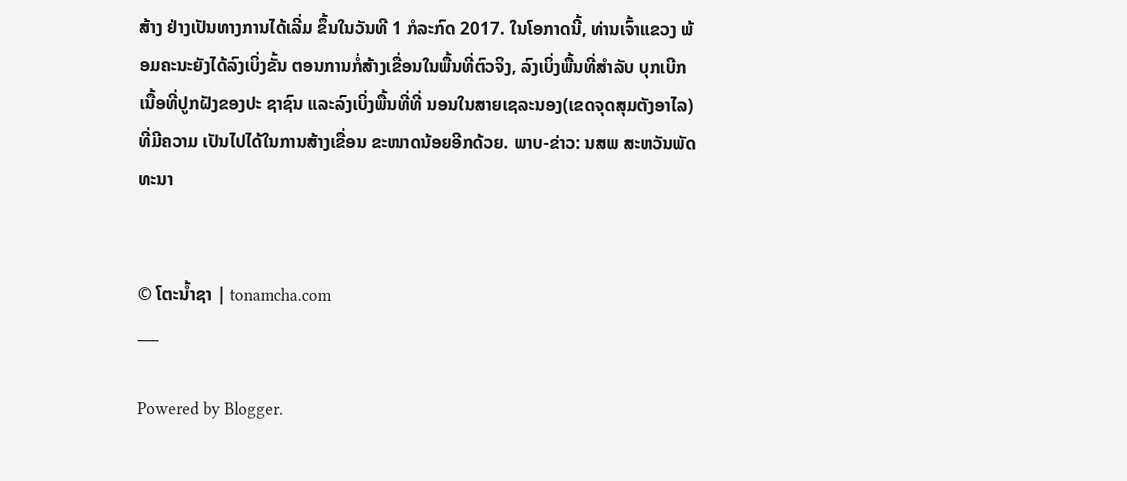ສ້າງ ຢ່າງເປັນທາງການໄດ້ເລີ່ມ ຂຶ້ນໃນວັນທີ 1 ກໍລະກົດ 2017. ໃນໂອກາດນີ້, ທ່ານເຈົ້າແຂວງ ພ້ອມຄະນະຍັງໄດ້ລົງເບິ່ງຂັ້ນ ຕອນການກໍ່ສ້າງເຂື່ອນໃນພື້ນທີ່ຕົວຈິງ, ລົງເບິ່ງພື້ນທີ່ສຳລັບ ບຸກເບີກເນື້ອທີ່ປູກຝັງຂອງປະ ຊາຊົນ ແລະລົງເບິ່ງພື້ນທີ່ທີ່ ນອນໃນສາຍເຊລະນອງ(ເຂດຈຸດສຸມຕັງອາໄລ) ທີ່ມີຄວາມ ເປັນໄປໄດ້ໃນການສ້າງເຂື່ອນ ຂະໜາດນ້ອຍອີກດ້ວຍ. ພາບ-ຂ່າວ: ນສພ ສະຫວັນພັດທະນາ


© ໂຕະນໍ້າຊາ | tonamcha.com
___

Powered by Blogger.